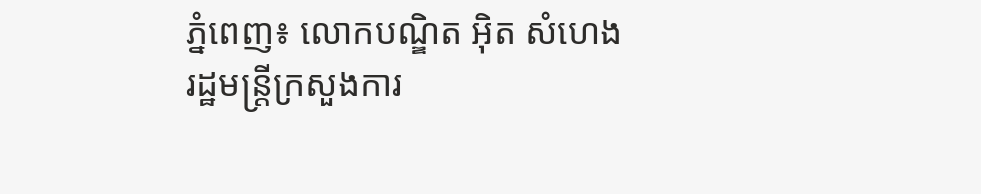ភ្នំពេញ៖ លោកបណ្ឌិត អ៊ិត សំហេង រដ្ឋមន្រ្តីក្រសួងការ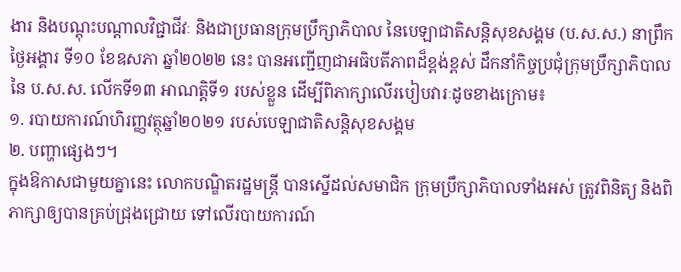ងារ និងបណ្តុះបណ្តាលវិជ្ជាជីវៈ និងជាប្រធានក្រុមប្រឹក្សាភិបាល នៃបេឡាជាតិសន្តិសុខសង្គម (ប.ស.ស.) នាព្រឹកថ្ងៃអង្គារ ទី១០ ខែឧសភា ឆ្នាំ២០២២ នេះ បានអញ្ជើញជាអធិបតីភាពដ៏ខ្ពង់ខ្ពស់ ដឹកនាំកិច្ចប្រជុំក្រុមប្រឹក្សាភិបាលនៃ ប.ស.ស. លើកទី១៣ អាណត្តិទី១ របស់ខ្លួន ដើម្បីពិភាក្សាលើរបៀបវារៈដូចខាងក្រោម៖
១. របាយការណ៍ហិរញ្ញវត្ថុឆ្នាំ២០២១ របស់បេឡាជាតិសន្តិសុខសង្គម
២. បញ្ហាផ្សេងៗ។
ក្នុងឱកាសជាមួយគ្នានេះ លោកបណ្ឌិតរដ្ឋមន្រ្តី បានស្នើដល់សមាជិក ក្រុមប្រឹក្សាភិបាលទាំងអស់ ត្រូវពិនិត្យ និងពិភាក្សាឲ្យបានគ្រប់ជ្រុងជ្រោយ ទៅលើរបាយការណ៍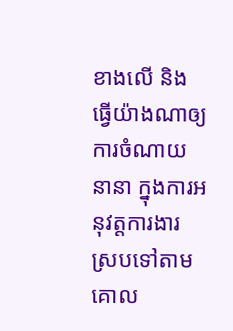ខាងលើ និង ធ្វើយ៉ាងណាឲ្យការចំណាយនានា ក្នុងការអនុវត្តការងារស្របទៅតាម គោល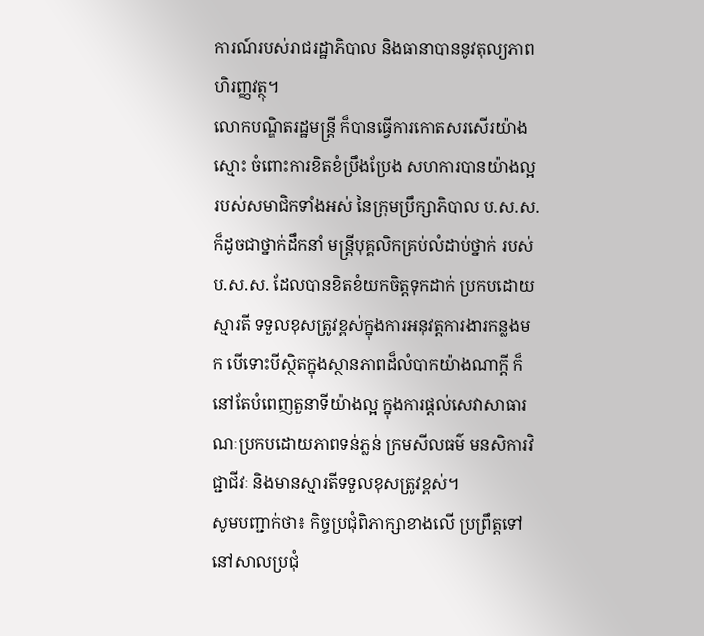ការណ៍របស់រាជរដ្ឋាភិបាល និងធានាបាននូវតុល្យភាពហិរញ្ញវត្ថុ។
លោកបណ្ឌិតរដ្ឋមន្ត្រី ក៏បានធ្វើការកោតសរសើរយ៉ាងស្មោះ ចំពោះការខិតខំប្រឹងប្រែង សហការបានយ៉ាងល្អ របស់សមាជិកទាំងអស់ នៃក្រុមប្រឹក្សាភិបាល ប.ស.ស. ក៏ដូចជាថ្នាក់ដឹកនាំ មន្រ្តីបុគ្គលិកគ្រប់លំដាប់ថ្នាក់ របស់ ប.ស.ស. ដែលបានខិតខំយកចិត្តទុកដាក់ ប្រកបដោយស្មារតី ទទួលខុសត្រូវខ្ពស់ក្នុងការអនុវត្តការងារកន្លងមក បើទោះបីស្ថិតក្នុងស្ថានភាពដ៏លំបាកយ៉ាងណាក្ដី ក៏នៅតែបំពេញតួនាទីយ៉ាងល្អ ក្នុងការផ្ដល់សេវាសាធារណៈប្រកបដោយភាពទន់ភ្លន់ ក្រមសីលធម៌ មនសិការវិជ្ជាជីវៈ និងមានស្មារតីទទួលខុសត្រូវខ្ពស់។
សូមបញ្ជាក់ថា៖ កិច្ចប្រជុំពិភាក្សាខាងលើ ប្រព្រឹត្តទៅនៅសាលប្រជុំ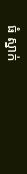ធំ ស្នាក់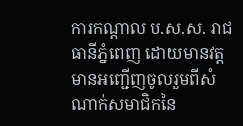ការកណ្ដាល ប.ស.ស. រាជធានីភ្នំពេញ ដោយមានវត្តមានអញ្ជើញចូលរួមពីសំណាក់សមាជិកនៃ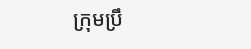ក្រុមប្រឹ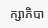ក្សាភិបា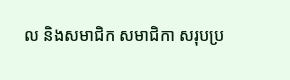ល និងសមាជិក សមាជិកា សរុបប្រ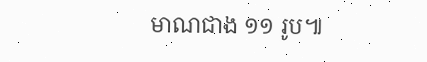មាណជាង ១១ រូប៕